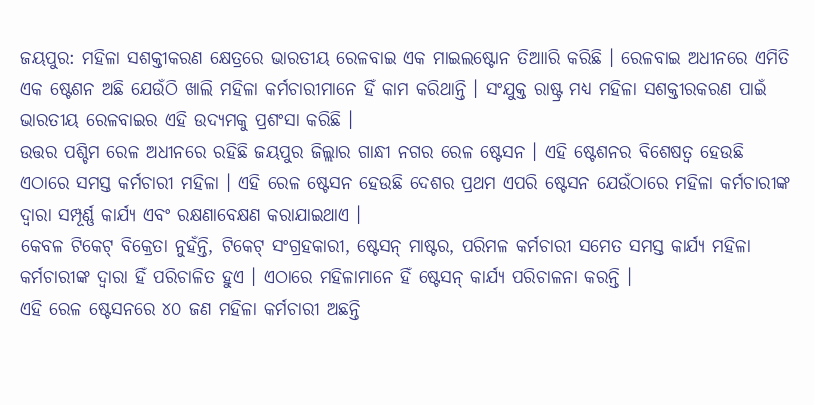ଜୟପୁର: ମହିଳା ସଶକ୍ତୀକରଣ କ୍ଷେତ୍ରରେ ଭାରତୀୟ ରେଳବାଇ ଏକ ମାଇଲଷ୍ଟୋନ ତିଆାରି କରିଛି । ରେଳବାଇ ଅଧୀନରେ ଏମିତି ଏକ ଷ୍ଟେଶନ ଅଛି ଯେଉଁଠି ଖାଲି ମହିଳା କର୍ମଚାରୀମାନେ ହିଁ କାମ କରିଥାନ୍ତି । ସଂଯୁକ୍ତ ରାଷ୍ଟ୍ର ମଧ୍ୟ ମହିଳା ସଶକ୍ତୀରକରଣ ପାଇଁ ଭାରତୀୟ ରେଳବାଇର ଏହି ଉଦ୍ୟମକୁ ପ୍ରଶଂସା କରିଛି ।
ଉତ୍ତର ପଶ୍ଚିମ ରେଳ ଅଧୀନରେ ରହିଛି ଜୟପୁର ଜିଲ୍ଲାର ଗାନ୍ଧୀ ନଗର ରେଳ ଷ୍ଟେସନ । ଏହି ଷ୍ଟେଶନର ବିଶେଷତ୍ୱ ହେଉଛି ଏଠାରେ ସମସ୍ତ କର୍ମଚାରୀ ମହିଳା । ଏହି ରେଳ ଷ୍ଟେସନ ହେଉଛି ଦେଶର ପ୍ରଥମ ଏପରି ଷ୍ଟେସନ ଯେଉଁଠାରେ ମହିଳା କର୍ମଚାରୀଙ୍କ ଦ୍ୱାରା ସମ୍ପୂର୍ଣ୍ଣ କାର୍ଯ୍ୟ ଏବଂ ରକ୍ଷଣାବେକ୍ଷଣ କରାଯାଇଥାଏ ।
କେବଳ ଟିକେଟ୍ ବିକ୍ରେତା ନୁହଁନ୍ତି, ଟିକେଟ୍ ସଂଗ୍ରହକାରୀ, ଷ୍ଟେସନ୍ ମାଷ୍ଟର, ପରିମଳ କର୍ମଚାରୀ ସମେତ ସମସ୍ତ କାର୍ଯ୍ୟ ମହିଳା କର୍ମଚାରୀଙ୍କ ଦ୍ୱାରା ହିଁ ପରିଚାଳିତ ହୁଏ । ଏଠାରେ ମହିଳାମାନେ ହିଁ ଷ୍ଟେସନ୍ କାର୍ଯ୍ୟ ପରିଚାଳନା କରନ୍ତି ।
ଏହି ରେଳ ଷ୍ଟେସନରେ ୪୦ ଜଣ ମହିଳା କର୍ମଚାରୀ ଅଛନ୍ତି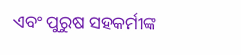ଏବଂ ପୁରୁଷ ସହକର୍ମୀଙ୍କ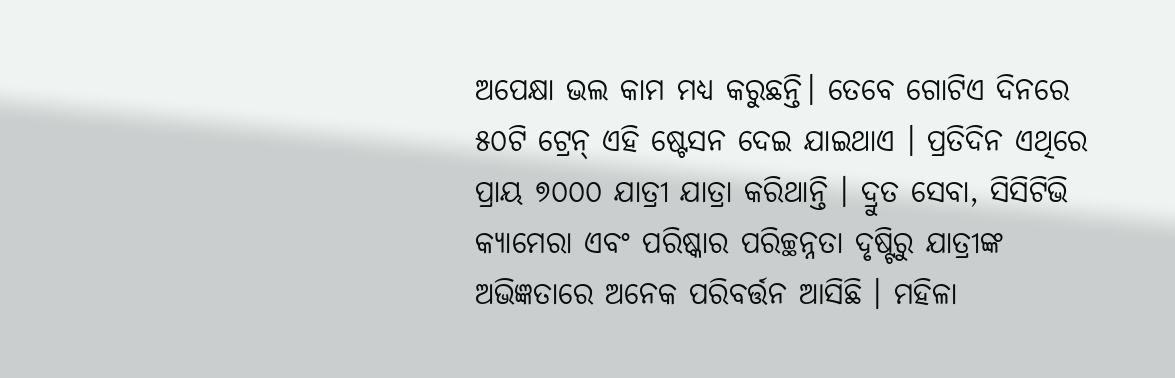ଅପେକ୍ଷା ଭଲ କାମ ମଧ୍ୟ କରୁଛନ୍ତି। ତେବେ ଗୋଟିଏ ଦିନରେ ୫୦ଟି ଟ୍ରେନ୍ ଏହି ଷ୍ଟେସନ ଦେଇ ଯାଇଥାଏ । ପ୍ରତିଦିନ ଏଥିରେ ପ୍ରାୟ ୭୦୦୦ ଯାତ୍ରୀ ଯାତ୍ରା କରିଥାନ୍ତି । ଦ୍ରୁତ ସେବା, ସିସିଟିଭି କ୍ୟାମେରା ଏବଂ ପରିଷ୍କାର ପରିଚ୍ଛନ୍ନତା ଦୃଷ୍ଟିରୁ ଯାତ୍ରୀଙ୍କ ଅଭିଜ୍ଞତାରେ ଅନେକ ପରିବର୍ତ୍ତନ ଆସିଛି । ମହିଳା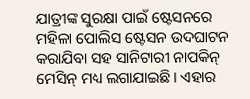ଯାତ୍ରୀଙ୍କ ସୁରକ୍ଷା ପାଇଁ ଷ୍ଟେସନରେ ମହିଳା ପୋଲିସ ଷ୍ଟେସନ ଉଦଘାଟନ କରାଯିବା ସହ ସାନିଟାରୀ ନାପକିନ୍ ମେସିନ୍ ମଧ୍ୟ ଲଗାଯାଇଛି। ଏହାର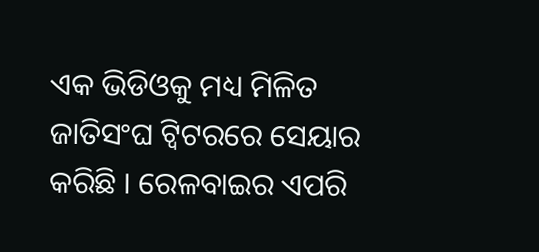ଏକ ଭିଡିଓକୁ ମଧ୍ୟ ମିଳିତ ଜାତିସଂଘ ଟ୍ୱିଟରରେ ସେୟାର କରିଛି । ରେଳବାଇର ଏପରି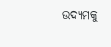ଉଦ୍ୟମକୁ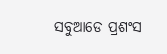ସବୁଆଡେ ପ୍ରଶଂସ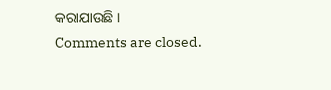କରାଯାଉଛି ।
Comments are closed.